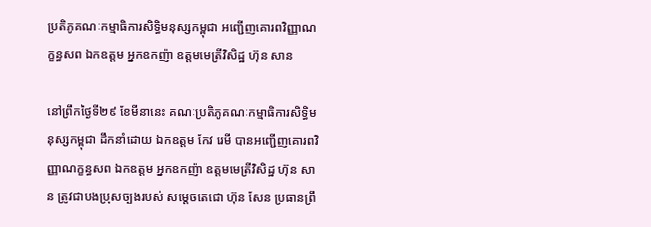ប្រតិភូគណៈកម្មាធិការសិទ្ធិមនុស្សកម្ពុជា អញ្ជើញគោរពវិញ្ញាណក្ខន្ធសព ឯកឧត្តម អ្នកឧកញ៉ា ឧត្តមមេត្រីវិសិដ្ឋ ហ៊ុន សាន

នៅព្រឹកថ្ងៃទី២៩ ខែមីនានេះ គណៈប្រតិភូគណៈកម្មាធិការសិទ្ធិមនុស្សកម្ពុជា ដឹកនាំដោយ ឯកឧត្តម កែវ រេមី បានអញ្ជើញគោរពវិញ្ញាណក្ខន្ធសព ឯកឧត្តម អ្នកឧកញ៉ា ឧត្តមមេត្រីវិសិដ្ឋ ហ៊ុន សាន ត្រូវជាបងប្រុសច្បងរបស់ សម្តេចតេជោ ហ៊ុន សែន ប្រធានព្រឹ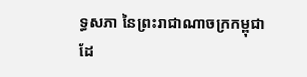ទ្ធសភា នៃព្រះរាជាណាចក្រកម្ពុជា ដែ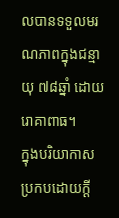លបានទទួលមរណភាពក្នុងជន្មាយុ ៧៨ឆ្នាំ ដោយរោគាពាធ។
ក្នុងបរិយាកាសប្រកបដោយក្តី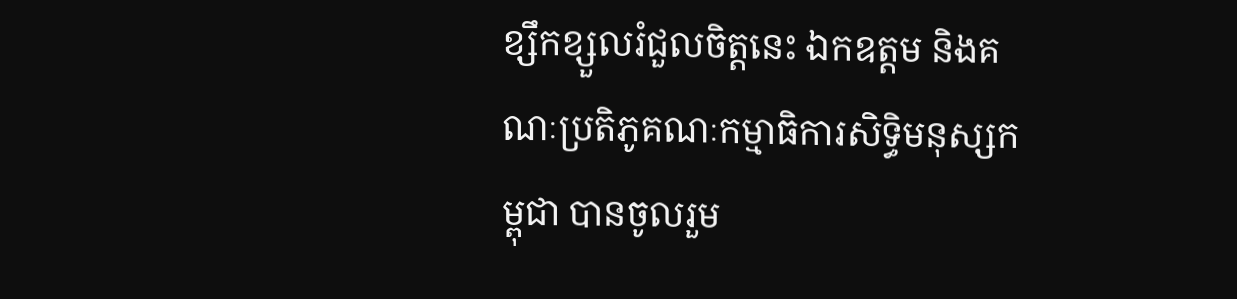ខ្សឹកខ្សួលរំជួលចិត្តនេះ ឯកឧត្តម និងគណៈប្រតិភូគណៈកម្មាធិការសិទ្ធិមនុស្សកម្ពុជា បានចូលរួម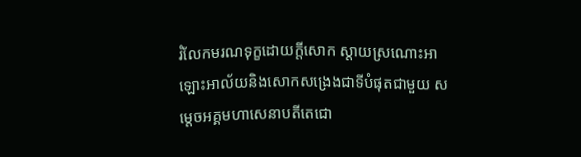រំលែកមរណទុក្ខដោយក្តីសោក ស្តាយស្រណោះអាឡោះអាល័យនិងសោកសង្រេងជាទីបំផុតជាមួយ សម្តេចអគ្គមហាសេនាបតីតេជោ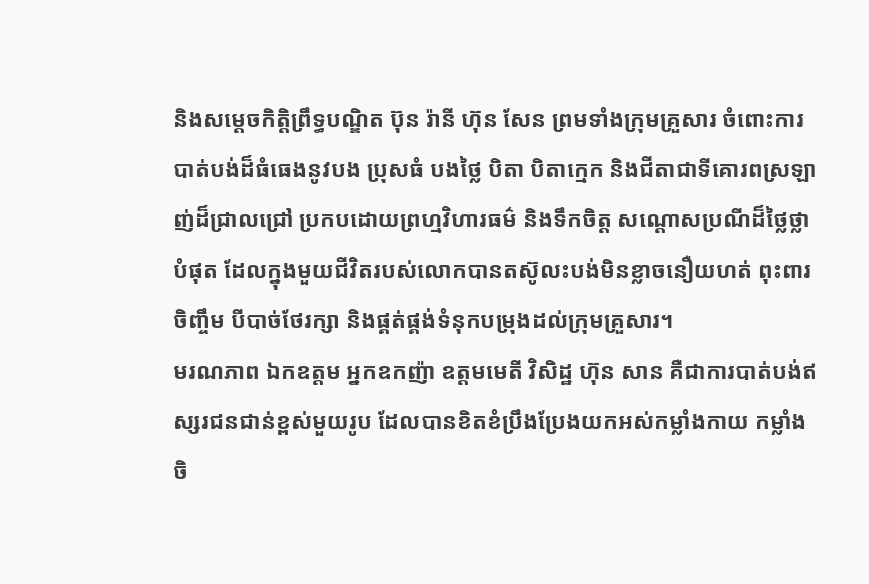និងសម្ដេចកិត្តិព្រឹទ្ធបណ្ឌិត ប៊ុន រ៉ានី ហ៊ុន សែន ព្រមទាំងក្រុមគ្រួសារ ចំពោះការបាត់បង់ដ៏ធំធេងនូវបង ប្រុសធំ បងថ្លៃ បិតា បិតាក្មេក និងជីតាជាទីគោរពស្រឡាញ់ដ៏ជ្រាលជ្រៅ ប្រកបដោយព្រហ្មវិហារធម៌ និងទឹកចិត្ត សណ្ដោសប្រណីដ៏ថ្លៃថ្លាបំផុត ដែលក្នុងមួយជីវិតរបស់លោកបានតស៊ូលះបង់មិនខ្លាចនឿយហត់ ពុះពារចិញ្ចឹម បីបាច់ថែរក្សា និងផ្គត់ផ្គង់ទំនុកបម្រុងដល់ក្រុមគ្រួសារ។
មរណភាព ឯកឧត្តម អ្នកឧកញ៉ា ឧត្តមមេតី វិសិដ្ឋ ហ៊ុន សាន គឺជាការបាត់បង់ឥស្សរជនជាន់ខ្ពស់មួយរូប ដែលបានខិតខំប្រឹងប្រែងយកអស់កម្លាំងកាយ កម្លាំងចិ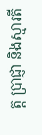ត្ត ប្រាជ្ញា និងស្មារតី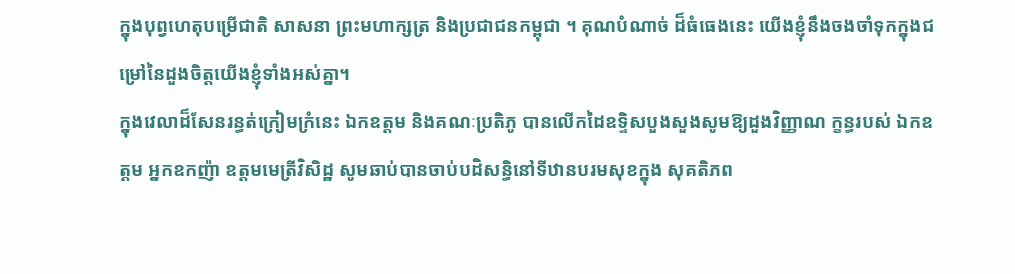ក្នុងបុព្វហេតុបម្រើជាតិ សាសនា ព្រះមហាក្សត្រ និងប្រជាជនកម្ពុជា ។ គុណបំណាច់ ដ៏ធំធេងនេះ យើងខ្ញុំនឹងចងចាំទុកក្នុងជម្រៅនៃដួងចិត្តយើងខ្ញុំទាំងអស់គ្នា។
ក្នុងវេលាដ៏សែនរន្ធត់ក្រៀមក្រំនេះ ឯកឧត្តម និងគណៈប្រតិភូ បានលើកដៃឧទ្ទិសបួងសួងសូមឱ្យដួងវិញ្ញាណ ក្ខន្ធរបស់ ឯកឧត្តម អ្នកឧកញ៉ា ឧត្តមមេត្រីវិសិដ្ឋ សូមឆាប់បានចាប់បដិសន្ធិនៅទីឋានបរមសុខក្នុង សុគតិភព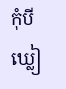កុំបីឃ្លៀ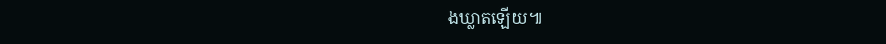ងឃ្លាតឡើយ៕